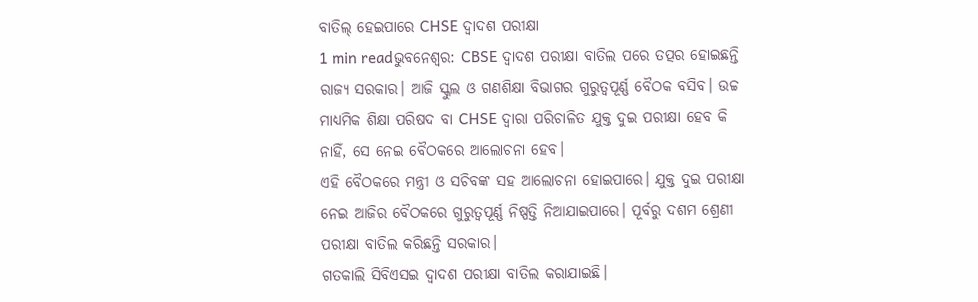ବାତିଲ୍ ହେଇପାରେ CHSE ଦ୍ୱାଦଶ ପରୀକ୍ଷା
1 min readଭୁବନେଶ୍ୱର: CBSE ଦ୍ୱାଦଶ ପରୀକ୍ଷା ବାତିଲ ପରେ ତତ୍ପର ହୋଇଛନ୍ତି ରାଜ୍ୟ ସରକାର। ଆଜି ସ୍କୁଲ ଓ ଗଣଶିକ୍ଷା ବିଭାଗର ଗୁରୁତ୍ୱପୂର୍ଣ୍ଣ ବୈଠକ ବସିବ। ଉଚ୍ଚ ମାଧ୍ୟମିକ ଶିକ୍ଷା ପରିଷଦ ବା CHSE ଦ୍ୱାରା ପରିଚାଳିତ ଯୁକ୍ତ ଦୁଇ ପରୀକ୍ଷା ହେବ କି ନାହିଁ, ସେ ନେଇ ବୈଠକରେ ଆଲୋଚନା ହେବ।
ଏହି ବୈଠକରେ ମନ୍ତ୍ରୀ ଓ ସଚିବଙ୍କ ସହ ଆଲୋଚନା ହୋଇପାରେ। ଯୁକ୍ତ ଦୁଇ ପରୀକ୍ଷା ନେଇ ଆଜିର ବୈଠକରେ ଗୁରୁତ୍ୱପୂର୍ଣ୍ଣ ନିଷ୍ପତ୍ତି ନିଆଯାଇପାରେ। ପୂର୍ବରୁ ଦଶମ ଶ୍ରେଣୀ ପରୀକ୍ଷା ବାତିଲ କରିଛନ୍ତି ସରକାର।
ଗତକାଲି ସିବିଏସଇ ଦ୍ୱାଦଶ ପରୀକ୍ଷା ବାତିଲ କରାଯାଇଛି।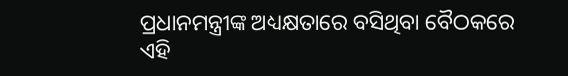ପ୍ରଧାନମନ୍ତ୍ରୀଙ୍କ ଅଧ୍ୟକ୍ଷତାରେ ବସିଥିବା ବୈଠକରେ ଏହି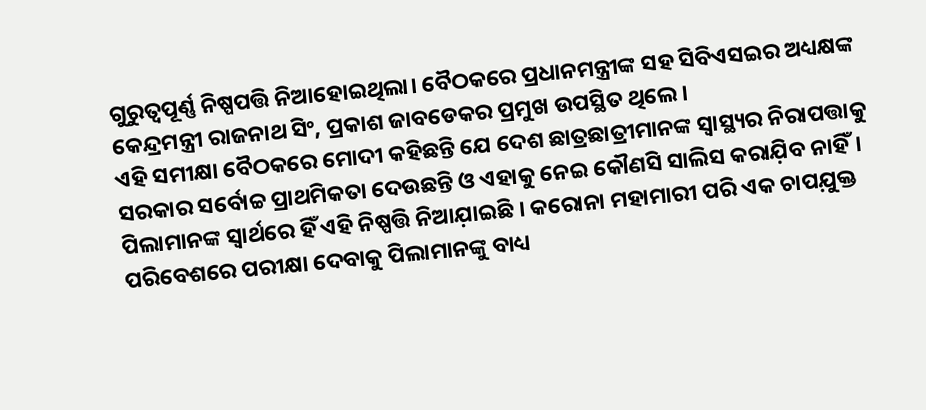ଗୁରୁତ୍ୱପୂର୍ଣ୍ଣ ନିଷ୍ପପତ୍ତି ନିଆହୋଇଥିଲା। ବୈଠକରେ ପ୍ରଧାନମନ୍ତ୍ରୀଙ୍କ ସହ ସିବିଏସଇର ଅଧ୍ୟକ୍ଷଙ୍କ କେନ୍ଦ୍ରମନ୍ତ୍ରୀ ରାଜନାଥ ସିଂ, ପ୍ରକାଶ ଜାବଡେକର ପ୍ରମୁଖ ଉପସ୍ଥିତ ଥିଲେ।
ଏହି ସମୀକ୍ଷା ବୈଠକରେ ମୋଦୀ କହିଛନ୍ତି ଯେ ଦେଶ ଛାତ୍ରଛାତ୍ରୀମାନଙ୍କ ସ୍ୱାସ୍ଥ୍ୟର ନିରାପତ୍ତାକୁ ସରକାର ସର୍ବୋଚ୍ଚ ପ୍ରାଥମିକତା ଦେଉଛନ୍ତି ଓ ଏହାକୁ ନେଇ କୌଣସି ସାଲିସ କରାଯ଼ିବ ନାହିଁ। ପିଲାମାନଙ୍କ ସ୍ୱାର୍ଥରେ ହିଁ ଏହି ନିଷ୍ପତ୍ତି ନିଆଯ଼ାଇଛି । କରୋନା ମହାମାରୀ ପରି ଏକ ଚାପଯ଼ୁକ୍ତ ପରିବେଶରେ ପରୀକ୍ଷା ଦେବାକୁ ପିଲାମାନଙ୍କୁ ବାଧ୍ୟ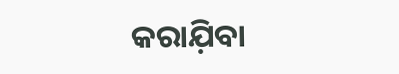କରାଯ଼ିବା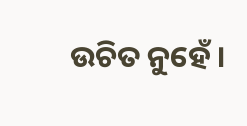ଉଚିତ ନୁହେଁ ।